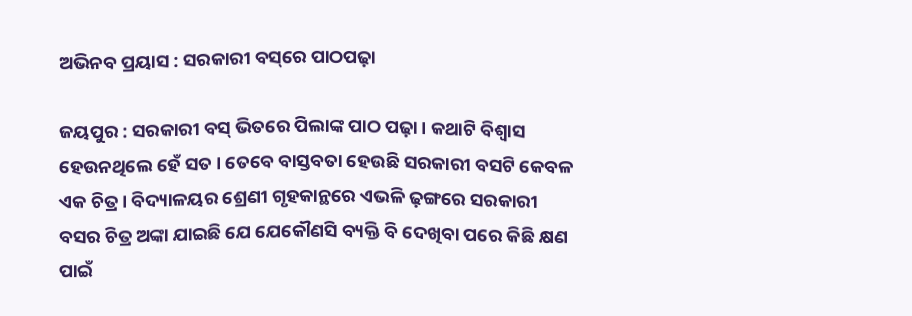ଅଭିନବ ପ୍ରୟାସ : ସରକାରୀ ବସ୍‌ରେ ପାଠପଢ଼ା

ଜୟପୁର : ସରକାରୀ ବସ୍ ଭିତରେ ପିଲାଙ୍କ ପାଠ ପଢ଼ା । କଥାଟି ବିଶ୍ବାସ ହେଉନଥିଲେ ହେଁ ସତ । ତେବେ ବାସ୍ତବତା ହେଉଛି ସରକାରୀ ବସଟି କେବଳ ଏକ ଚିତ୍ର । ବିଦ୍ୟାଳୟର ଶ୍ରେଣୀ ଗୃହକାନ୍ଥରେ ଏଭଳି ଢ଼ଙ୍ଗରେ ସରକାରୀ ବସର ଚିତ୍ର ଅଙ୍କା ଯାଇଛି ଯେ ଯେକୌଣସି ବ୍ୟକ୍ତି ବି ଦେଖିବା ପରେ କିଛି କ୍ଷଣ ପାଇଁ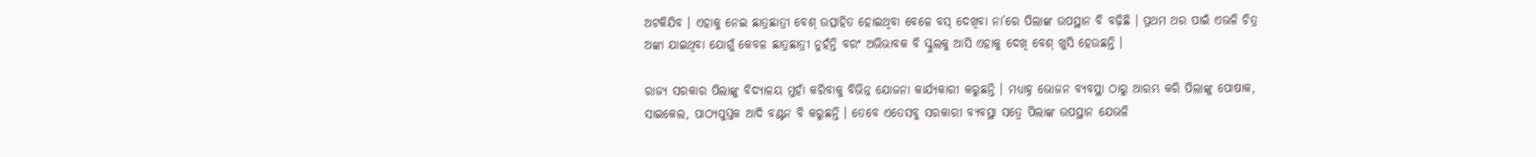ଅଟକିଯିବ । ଏହାକୁ ନେଇ ଛାତ୍ରଛାତ୍ରୀ ବେଶ୍ ଉତ୍ସାହିତ ହୋଇଥିବା ବେଳେ ବସ୍ ଦେଖିବା ନା’ରେ ପିଲାଙ୍କ ଉପସ୍ଥାନ ବି ବଢ଼ିଛି । ପ୍ରଥମ ଥର ପାଇଁ ଏଭଳି ଚିତ୍ର ଅଙ୍କା ଯାଇଥିବା ଯୋଗୁଁ କେବଳ ଛାତ୍ରଛାତ୍ରୀ ନୁହଁନ୍ତି ବରଂ ଅଭିଭାବକ ବି ସ୍କୁଲକୁ ଆସି ଏହାକୁ ଦେଖି ବେଶ୍ ଖୁସି ହେଉଛନ୍ତି ।

ରାଜ୍ୟ ସରକାର ପିଲାଙ୍କୁ ବିଦ୍ୟାଳୟ ମୁହାଁ କରିବାକୁ ବିଭିନ୍ନ ଯୋଜନା କାର୍ଯ୍ୟକାରୀ କରୁଛନ୍ତି । ମଧ୍ୟାହ୍ନ ଭୋଜନ ବ୍ୟବସ୍ଥା ଠାରୁ ଆରମ୍ଭ କରି ପିଲାଙ୍କୁ ପୋଷାକ, ସାଇକେଲ, ପାଠ୍ୟପୁସ୍ତକ ଆଦି ବଣ୍ଟନ ବି କରୁଛନ୍ତି । ତେବେ ଏତେସବୁ ସରକାରୀ ବ୍ୟବସ୍ଥା ସତ୍ବେ ପିଲାଙ୍କ ଉପସ୍ଥାନ ଯେଭଳି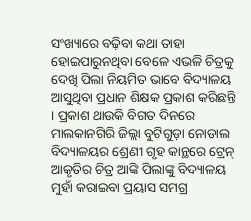ସଂଖ୍ୟାରେ ବଢ଼ିବା କଥା ତାହା ହୋଇପାରୁନଥିବା ବେଳେ ଏଭଳି ଚିତ୍ରକୁ ଦେଖି ପିଲା ନିୟମିତ ଭାବେ ବିଦ୍ୟାଳୟ ଆସୁଥିବା ପ୍ରଧାନ ଶିକ୍ଷକ ପ୍ରକାଶ କରିଛନ୍ତି । ପ୍ରକାଶ ଥାଉକି ବିଗତ ଦିନରେ ମାଲକାନଗିରି ଜିଲ୍ଲା ବୁଟିଗୁଡ଼ା ନୋଡାଲ ବିଦ୍ୟାଳୟର ଶ୍ରେଣୀ ଗୃହ କାନ୍ଥରେ ଟ୍ରେନ୍ ଆକୃତିର ଚିତ୍ର ଆଙ୍କି ପିଲାଙ୍କୁ ବିଦ୍ୟାଳୟ ମୁହାଁ କରାଇବା ପ୍ରୟାସ ସମଗ୍ର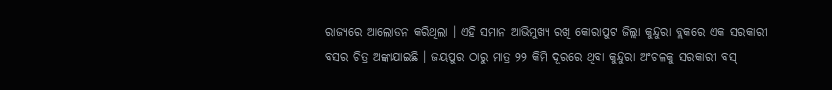ରାଜ୍ୟରେ ଆଲୋଡନ କରିଥିଲା । ଏହି ସମାନ ଆଭିମୁଖ୍ୟ ରଖି କୋରାପୁଟ ଜିଲ୍ଲା କୁନ୍ଦୁରା ବ୍ଲକରେ ଏକ ସରକାରୀ ବସର ଚିତ୍ର ଅଙ୍କାଯାଇଛି । ଜୟପୁର ଠାରୁ ମାତ୍ର ୨୨ କିମି ଦୂରରେ ଥିବା କୁନ୍ଦୁରା ଅଂଚଳକୁ ସରକାରୀ ବସ୍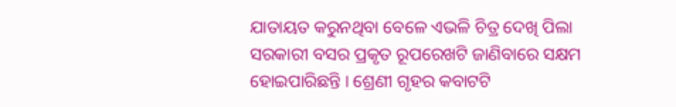ଯାତାୟତ କରୁନଥିବା ବେଳେ ଏଭଳି ଚିତ୍ର ଦେଖି ପିଲା ସରକାରୀ ବସର ପ୍ରକୃତ ରୂପରେଖଟି ଜାଣିବାରେ ସକ୍ଷମ ହୋଇପାରିଛନ୍ତି । ଶ୍ରେଣୀ ଗୃହର କବାଟଟି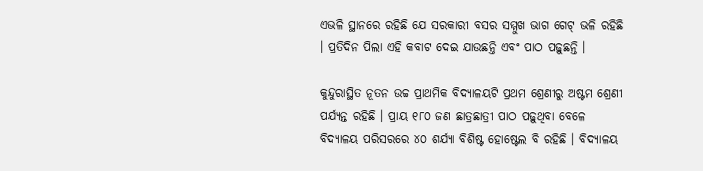ଏଭଳି ସ୍ଥାନରେ ରହିଛି ଯେ ସରକାରୀ ବସର ସମ୍ମୁଖ ଭାଗ ଗେଟ୍ ଭଳି ରହିଛି । ପ୍ରତିଦିନ ପିଲା ଏହି କବାଟ ଦେଇ ଯାଉଛନ୍ତି ଏବଂ ପାଠ ପଢ଼ୁଛନ୍ତି ।

କୁନ୍ଦୁରାସ୍ଥିତ ନୂତନ ଉଚ୍ଚ ପ୍ରାଥମିକ ବିଦ୍ୟାଳୟଟି ପ୍ରଥମ ଶ୍ରେଣୀରୁ ଅଷ୍ଟମ ଶ୍ରେଣୀ ପର୍ଯ୍ୟନ୍ତ ରହିଛି । ପ୍ରାୟ ୧୮୦ ଜଣ ଛାତ୍ରଛାତ୍ରୀ ପାଠ ପଢ଼ୁଥିବା ବେଳେ ବିଦ୍ୟାଳୟ ପରିସରରେ ୪୦ ଶର୍ଯ୍ୟା ବିଶିଷ୍ଟ ହୋଷ୍ଟେଲ ବି ରହିଛି । ବିଦ୍ୟାଳୟ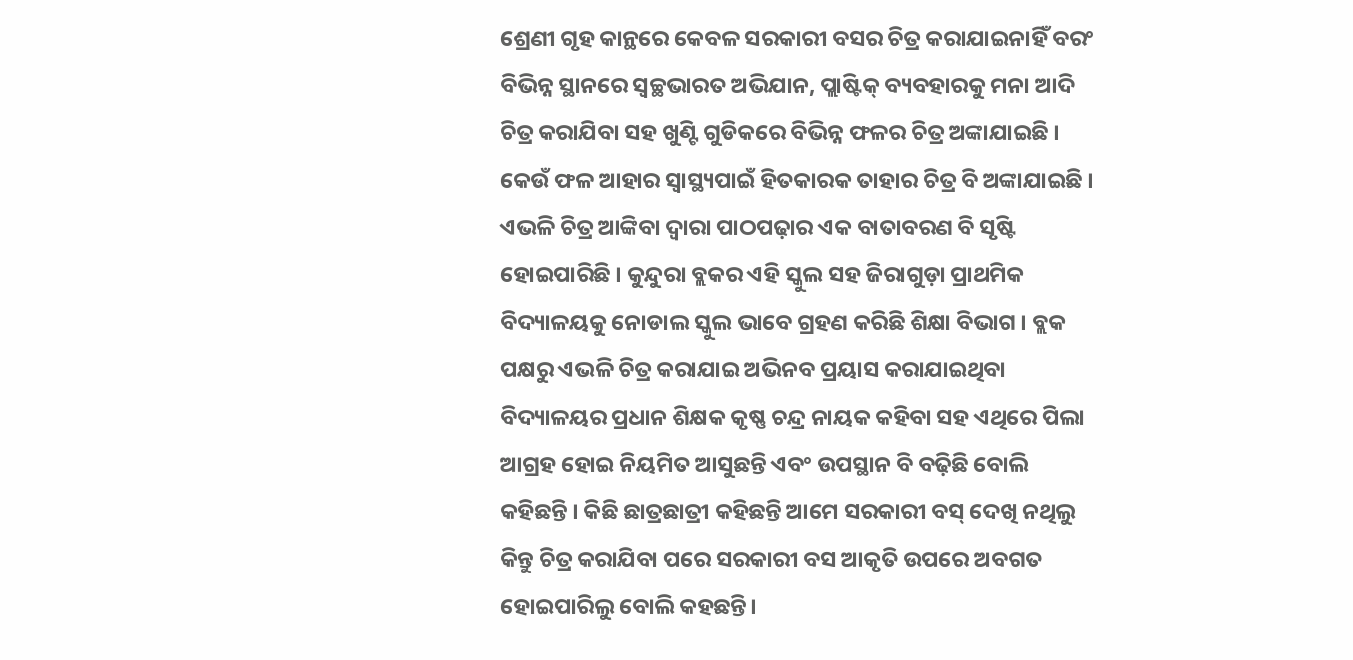ଶ୍ରେଣୀ ଗୃହ କାନ୍ଥରେ କେବଳ ସରକାରୀ ବସର ଚିତ୍ର କରାଯାଇନାହିଁ ବରଂ ବିଭିନ୍ନ ସ୍ଥାନରେ ସ୍ବଚ୍ଛଭାରତ ଅଭିଯାନ, ପ୍ଲାଷ୍ଟିକ୍ ବ୍ୟବହାରକୁ ମନା ଆଦି ଚିତ୍ର କରାଯିବା ସହ ଖୁଣ୍ଟି ଗୁଡିକରେ ବିଭିନ୍ନ ଫଳର ଚିତ୍ର ଅଙ୍କାଯାଇଛି । କେଉଁ ଫଳ ଆହାର ସ୍ବାସ୍ଥ୍ୟପାଇଁ ହିତକାରକ ତାହାର ଚିତ୍ର ବି ଅଙ୍କାଯାଇଛି । ଏଭଳି ଚିତ୍ର ଆଙ୍କିବା ଦ୍ବାରା ପାଠପଢ଼ାର ଏକ ବାତାବରଣ ବି ସୃଷ୍ଟି ହୋଇପାରିଛି । କୁନ୍ଦୁରା ବ୍ଲକର ଏହି ସ୍କୁଲ ସହ ଜିରାଗୁଡ଼ା ପ୍ରାଥମିକ ବିଦ୍ୟାଳୟକୁ ନୋଡାଲ ସ୍କୁଲ ଭାବେ ଗ୍ରହଣ କରିଛି ଶିକ୍ଷା ବିଭାଗ । ବ୍ଲକ ପକ୍ଷରୁ ଏଭଳି ଚିତ୍ର କରାଯାଇ ଅଭିନବ ପ୍ରୟାସ କରାଯାଇଥିବା ବିଦ୍ୟାଳୟର ପ୍ରଧାନ ଶିକ୍ଷକ କୃଷ୍ଣ ଚନ୍ଦ୍ର ନାୟକ କହିବା ସହ ଏଥିରେ ପିଲା ଆଗ୍ରହ ହୋଇ ନିୟମିତ ଆସୁଛନ୍ତି ଏବଂ ଉପସ୍ଥାନ ବି ବଢ଼ିଛି ବୋଲି କହିଛନ୍ତି । କିଛି ଛାତ୍ରଛାତ୍ରୀ କହିଛନ୍ତି ଆମେ ସରକାରୀ ବସ୍ ଦେଖି ନଥିଲୁ କିନ୍ତୁ ଚିତ୍ର କରାଯିବା ପରେ ସରକାରୀ ବସ ଆକୃତି ଉପରେ ଅବଗତ ହୋଇପାରିଲୁ ବୋଲି କହଛନ୍ତି।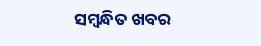ସମ୍ବନ୍ଧିତ ଖବର